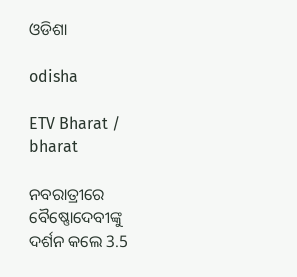ଓଡିଶା

odisha

ETV Bharat / bharat

ନବରାତ୍ରୀରେ ବୈଷ୍ଣୋଦେବୀଙ୍କୁ ଦର୍ଶନ କଲେ 3.5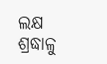ଲକ୍ଷ ଶ୍ରଦ୍ଧାଳୁ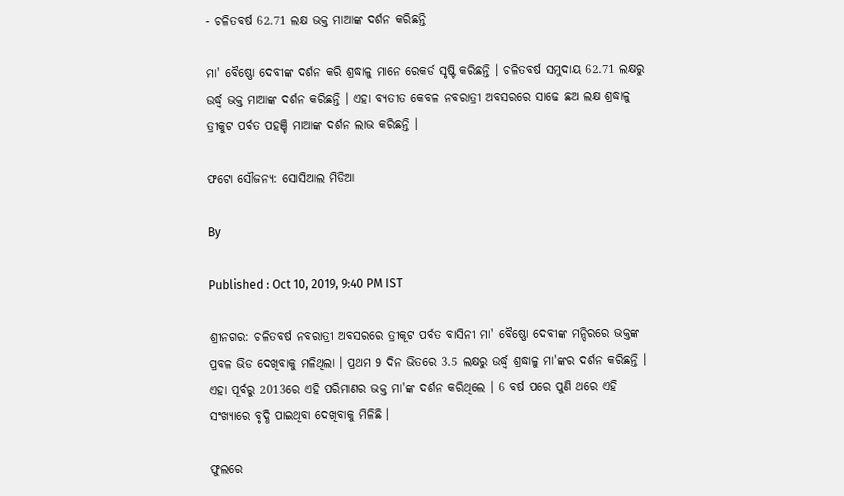- ଚଳିତବର୍ଷ 62.71 ଲକ୍ଷ ଭକ୍ତ ମାଆଙ୍କ ଦର୍ଶନ କରିଛନ୍ତି

ମା' ବୈଷ୍ଣୋ ଦେବୀଙ୍କ ଦର୍ଶନ କରି ଶ୍ରଦ୍ଧାଳୁ ମାନେ ରେକର୍ଡ ସୃଷ୍ଟି କରିଛନ୍ତି । ଚଳିତବର୍ଷ ସମୁଦାୟ 62.71 ଲକ୍ଷରୁ ଉର୍ଦ୍ଧ୍ବ ଭକ୍ତ ମାଆଙ୍କ ଦର୍ଶନ କରିଛନ୍ତି । ଏହା ବ୍ୟତୀତ କେବଳ ନବରାତ୍ରୀ ଅବସରରେ ସାଢେ ଛଅ ଲକ୍ଷ ଶ୍ରଦ୍ଧାଳୁ ତ୍ରୀକୁଟ ପର୍ବତ ପହଞ୍ଚି ମାଆଙ୍କ ଦର୍ଶନ ଲାଭ କରିଛନ୍ତି ।

ଫଟୋ ସୌଜନ୍ୟ: ସୋସିଆଲ ମିଡିଆ

By

Published : Oct 10, 2019, 9:40 PM IST

ଶ୍ରୀନଗର: ଚଳିତବର୍ଷ ନବରାତ୍ରୀ ଅବସରରେ ତ୍ରୀକୂଟ ପର୍ବତ ବାସିନୀ ମା' ବୈଷ୍ଣୋ ଦେବୀଙ୍କ ମନ୍ଦିରରେ ଭକ୍ତଙ୍କ ପ୍ରବଳ ଭିଡ ଦେଖିବାକୁ ମଳିଥିଲା । ପ୍ରଥମ 9 ଦିନ ଭିତରେ 3.5 ଲକ୍ଷରୁ ଉର୍ଦ୍ଧ୍ବ ଶ୍ରଦ୍ଧାଳୁ ମା'ଙ୍କର ଦର୍ଶନ କରିଛନ୍ତି । ଏହା ପୂର୍ବରୁ 2013ରେ ଏହି ପରିମାଣର ଭକ୍ତ ମା'ଙ୍କ ଦର୍ଶନ କରିଥିଲେ । 6 ବର୍ଷ ପରେ ପୁଣି ଥରେ ଏହି ସଂଖ୍ୟାରେ ବୃଦ୍ଧି ପାଇଥିବା ଦେଖିବାକୁ ମିଳିଛି ।

ଫୁଲରେ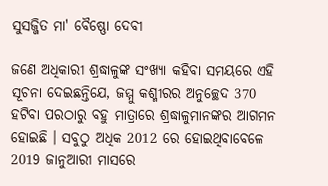ସୁସଜ୍ଜିତ ମା' ବୈଷ୍ଣୋ ଦେବୀ

ଜଣେ ଅଧିକାରୀ ଶ୍ରଦ୍ଧାଳୁଙ୍କ ସଂଖ୍ୟା କହିବା ସମୟରେ ଏହି ସୂଚନା ଦେଇଛନ୍ତିଯେ, ଜମ୍ମୁ କଶ୍ମୀରର ଅନୁଚ୍ଛେଦ 370 ହଟିବା ପରଠାରୁ ବହୁ ମାତ୍ରାରେ ଶ୍ରଦ୍ଧାଳୁମାନଙ୍କର ଆଗମନ ହୋଇଛି । ସବୁଠୁ ଅଧିକ 2012 ରେ ହୋଇଥିବାବେଳେ 2019 ଜାନୁଆରୀ ମାସରେ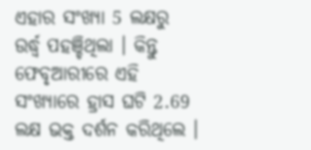ଏହାର ସଂଖ୍ୟା 5 ଲକ୍ଷରୁ ଉର୍ଦ୍ଧ୍ବ ପହଞ୍ଚିଥିଲା । କିନ୍ତୁ ଫେବୃଆରୀରେ ଏହି ସଂଖ୍ୟାରେ ହ୍ରାସ ଘଟି 2.69 ଲକ୍ଷ ଭକ୍ତ ଦର୍ଶନ କରିଥିଲେ ।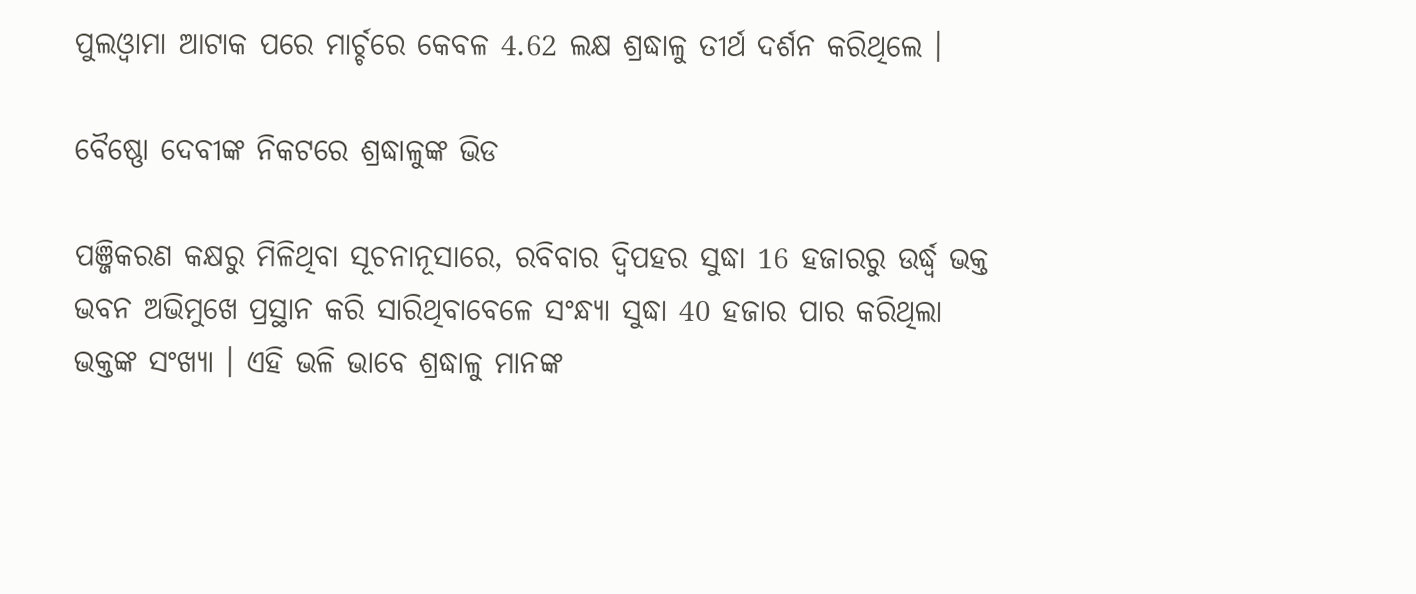ପୁଲଓ୍ବାମା ଆଟାକ ପରେ ମାର୍ଚ୍ଚରେ କେବଳ 4.62 ଲକ୍ଷ ଶ୍ରଦ୍ଧାଳୁ ତୀର୍ଥ ଦର୍ଶନ କରିଥିଲେ ।

ବୈଷ୍ଣୋ ଦେବୀଙ୍କ ନିକଟରେ ଶ୍ରଦ୍ଧାଳୁଙ୍କ ଭିଡ

ପଞ୍ଜିକରଣ କକ୍ଷରୁ ମିଳିଥିବା ସୂଚନାନୂସାରେ, ରବିବାର ଦ୍ବିପହର ସୁଦ୍ଧା 16 ହଜାରରୁ ଉର୍ଦ୍ଧ୍ବ ଭକ୍ତ ଭବନ ଅଭିମୁଖେ ପ୍ରସ୍ଥାନ କରି ସାରିଥିବାବେଳେ ସଂନ୍ଧ୍ୟା ସୁଦ୍ଧା 40 ହଜାର ପାର କରିଥିଲା ଭକ୍ତଙ୍କ ସଂଖ୍ୟା । ଏହି ଭଳି ଭାବେ ଶ୍ରଦ୍ଧାଳୁ ମାନଙ୍କ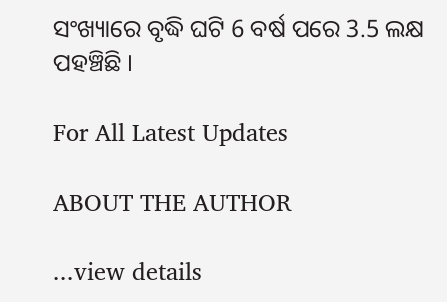ସଂଖ୍ୟାରେ ବୃଦ୍ଧି ଘଟି 6 ବର୍ଷ ପରେ 3.5 ଲକ୍ଷ ପହଞ୍ଚିଛି ।

For All Latest Updates

ABOUT THE AUTHOR

...view details